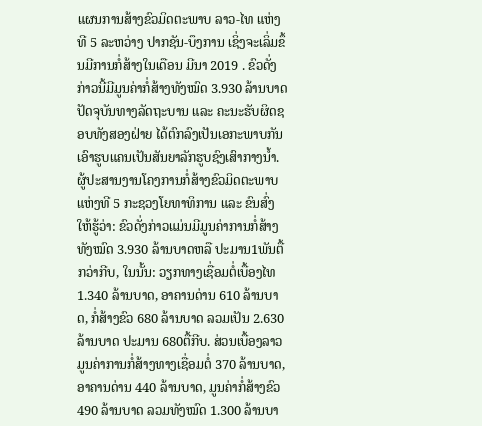ແຜນການສ້າງຂົວມິດຕະພາບ ລາວ-ໄທ ແຫ່ງທີ 5 ລະຫວ່າງ ປາກຊັນ-ບຶງການ ເຊິ່ງຈະເລິ່ມຂຶ້ນມີການກໍ່ສ້າງໃນເດືອນ ມີນາ 2019 . ຂົວດັ່ງກ່າວນີ້ມີມູນຄ່າກໍ່ສ້າງທັງໝົດ 3.930 ລ້ານບາດ ປັດຈຸບັນທາງລັດຖະບານ ແລະ ຄະນະຮັບຜິດຊອບທັງສອງຝ່າຍ ໄດ້ຕົກລົງເປັນເອກະພາບກັນ ເອົາຮູບແຄນເປັນສັນຍາລັກຮູບຊົງເສົາກາງນ້ຳ.
ຜູ້ປະສານງານໂຄງການກໍ່ສ້າງຂົວມິດຕະພາບແຫ່ງທີ 5 ກະຊວງໂຍທາທິການ ແລະ ຂົນສົ່ງ ໃຫ້ຮູ້ວ່າ: ຂົວດັ່ງກ່າວແມ່ນມີມູນຄ່າການກໍ່ສ້າງ ທັງໝົດ 3.930 ລ້ານບາດຫລື ປະມານ1ພັນຕື້ກວ່າກີບ, ໃນນັ້ນ: ວຽກທາງເຊື່ອມຕໍ່ເບື້ອງໄທ 1.340 ລ້ານບາດ, ອາຄານດ່ານ 610 ລ້ານບາດ, ກໍ່ສ້າງຂົວ 680 ລ້ານບາດ ລວມເປັນ 2.630 ລ້ານບາດ ປະມານ 680ຕື້ກີບ. ສ່ວນເບື້ອງລາວ ມູນຄ່າການກໍ່ສ້າງທາງເຊື່ອມຕໍ່ 370 ລ້ານບາດ, ອາຄານດ່ານ 440 ລ້ານບາດ, ມູນຄ່າກໍ່ສ້າງຂົວ 490 ລ້ານບາດ ລວມທັງໝົດ 1.300 ລ້ານບາ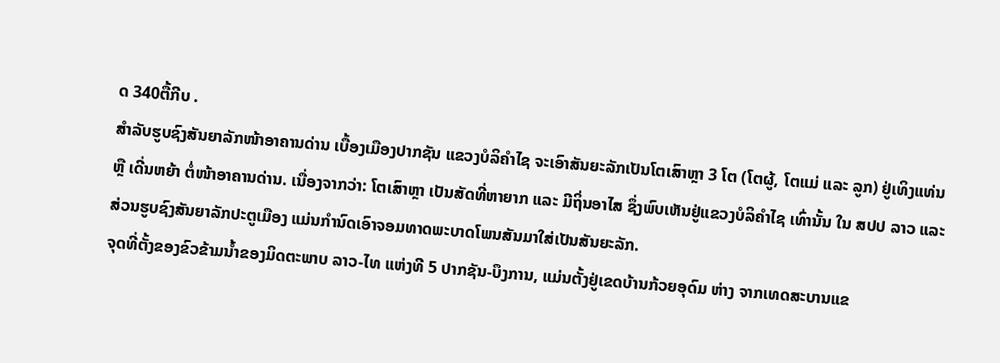ດ 340ຕື້ກີບ .
ສຳລັບຮູບຊົງສັນຍາລັກໜ້າອາຄານດ່ານ ເບື້ອງເມືອງປາກຊັນ ແຂວງບໍລິຄຳໄຊ ຈະເອົາສັນຍະລັກເປັນໂຕເສົາຫຼາ 3 ໂຕ (ໂຕຜູ້, ໂຕແມ່ ແລະ ລູກ) ຢູ່ເທິງແທ່ນ ຫຼື ເດີ່ນຫຍ້າ ຕໍ່ໜ້າອາຄານດ່ານ. ເນື່ອງຈາກວ່າ: ໂຕເສົາຫຼາ ເປັນສັດທີ່ຫາຍາກ ແລະ ມີຖິ່ນອາໄສ ຊຶ່ງພົບເຫັນຢູ່ແຂວງບໍລິຄຳໄຊ ເທົ່ານັ້ນ ໃນ ສປປ ລາວ ແລະ ສ່ວນຮູບຊົງສັນຍາລັກປະຕູເມືອງ ແມ່ນກຳນົດເອົາຈອມທາດພະບາດໂພນສັນມາໃສ່ເປັນສັນຍະລັກ.
ຈຸດທີ່ຕັ້ງຂອງຂົວຂ້າມນ້ຳຂອງມິດຕະພາບ ລາວ-ໄທ ແຫ່ງທີ 5 ປາກຊັນ-ບຶງການ, ແມ່ນຕັ້ງຢູ່ເຂດບ້ານກ້ວຍອຸດົມ ຫ່າງ ຈາກເທດສະບານແຂ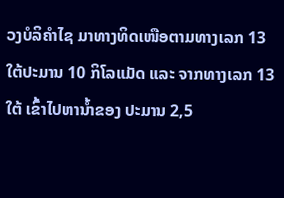ວງບໍລິຄຳໄຊ ມາທາງທິດເໜືອຕາມທາງເລກ 13 ໃຕ້ປະມານ 10 ກິໂລແມັດ ແລະ ຈາກທາງເລກ 13 ໃຕ້ ເຂົ້າໄປຫານ້ຳຂອງ ປະມານ 2,5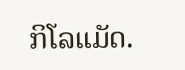ກິໂລແມັດ.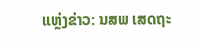ແຫຼ່ງຂ່າວ: ນສພ ເສດຖະ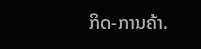ກິດ-ການຄ້າ.